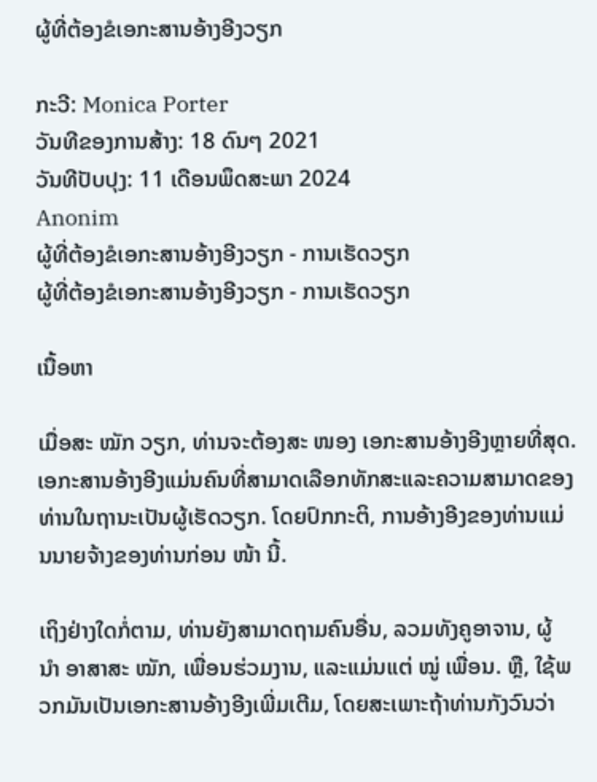ຜູ້ທີ່ຕ້ອງຂໍເອກະສານອ້າງອີງວຽກ

ກະວີ: Monica Porter
ວັນທີຂອງການສ້າງ: 18 ດົນໆ 2021
ວັນທີປັບປຸງ: 11 ເດືອນພຶດສະພາ 2024
Anonim
ຜູ້ທີ່ຕ້ອງຂໍເອກະສານອ້າງອີງວຽກ - ການເຮັດວຽກ
ຜູ້ທີ່ຕ້ອງຂໍເອກະສານອ້າງອີງວຽກ - ການເຮັດວຽກ

ເນື້ອຫາ

ເມື່ອສະ ໝັກ ວຽກ, ທ່ານຈະຕ້ອງສະ ໜອງ ເອກະສານອ້າງອີງຫຼາຍທີ່ສຸດ. ເອກະສານອ້າງອີງແມ່ນຄົນທີ່ສາມາດເລືອກທັກສະແລະຄວາມສາມາດຂອງທ່ານໃນຖານະເປັນຜູ້ເຮັດວຽກ. ໂດຍປົກກະຕິ, ການອ້າງອີງຂອງທ່ານແມ່ນນາຍຈ້າງຂອງທ່ານກ່ອນ ໜ້າ ນີ້.

ເຖິງຢ່າງໃດກໍ່ຕາມ, ທ່ານຍັງສາມາດຖາມຄົນອື່ນ, ລວມທັງຄູອາຈານ, ຜູ້ ນຳ ອາສາສະ ໝັກ, ເພື່ອນຮ່ວມງານ, ແລະແມ່ນແຕ່ ໝູ່ ເພື່ອນ. ຫຼື, ໃຊ້ພວກມັນເປັນເອກະສານອ້າງອີງເພີ່ມເຕີມ, ໂດຍສະເພາະຖ້າທ່ານກັງວົນວ່າ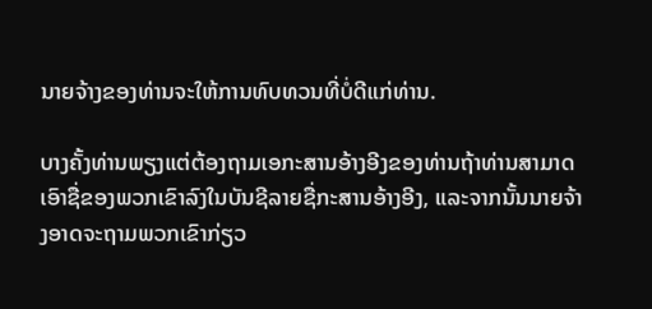ນາຍຈ້າງຂອງທ່ານຈະໃຫ້ການທົບທວນທີ່ບໍ່ດີແກ່ທ່ານ.

ບາງຄັ້ງທ່ານພຽງແຕ່ຕ້ອງຖາມເອກະສານອ້າງອີງຂອງທ່ານຖ້າທ່ານສາມາດເອົາຊື່ຂອງພວກເຂົາລົງໃນບັນຊີລາຍຊື່ກະສານອ້າງອີງ, ແລະຈາກນັ້ນນາຍຈ້າງອາດຈະຖາມພວກເຂົາກ່ຽວ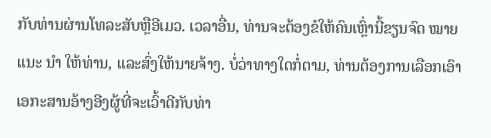ກັບທ່ານຜ່ານໂທລະສັບຫຼືອີເມວ. ເວລາອື່ນ, ທ່ານຈະຕ້ອງຂໍໃຫ້ຄົນເຫຼົ່ານີ້ຂຽນຈົດ ໝາຍ ແນະ ນຳ ໃຫ້ທ່ານ, ແລະສົ່ງໃຫ້ນາຍຈ້າງ. ບໍ່ວ່າທາງໃດກໍ່ຕາມ, ທ່ານຕ້ອງການເລືອກເອົາເອກະສານອ້າງອີງຜູ້ທີ່ຈະເວົ້າດີກັບທ່າ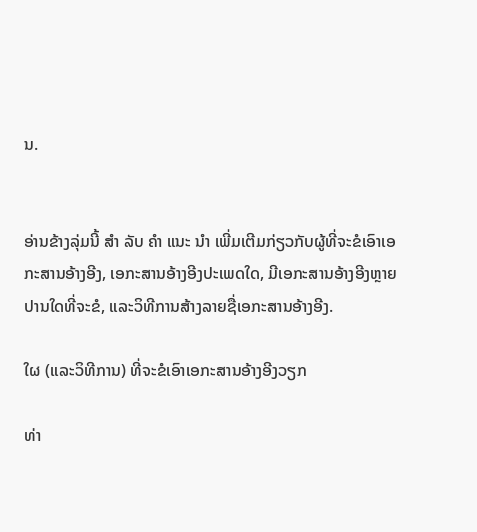ນ.


ອ່ານຂ້າງລຸ່ມນີ້ ສຳ ລັບ ຄຳ ແນະ ນຳ ເພີ່ມເຕີມກ່ຽວກັບຜູ້ທີ່ຈະຂໍເອົາເອກະສານອ້າງອີງ, ເອກະສານອ້າງອີງປະເພດໃດ, ມີເອກະສານອ້າງອີງຫຼາຍປານໃດທີ່ຈະຂໍ, ແລະວິທີການສ້າງລາຍຊື່ເອກະສານອ້າງອີງ.

ໃຜ (ແລະວິທີການ) ທີ່ຈະຂໍເອົາເອກະສານອ້າງອີງວຽກ

ທ່າ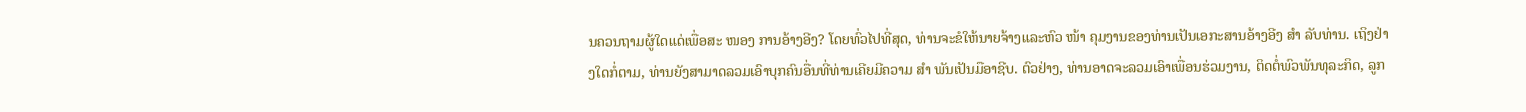ນຄວນຖາມຜູ້ໃດແດ່ເພື່ອສະ ໜອງ ການອ້າງອີງ? ໂດຍທົ່ວໄປທີ່ສຸດ, ທ່ານຈະຂໍໃຫ້ນາຍຈ້າງແລະຫົວ ໜ້າ ຄຸມງານຂອງທ່ານເປັນເອກະສານອ້າງອີງ ສຳ ລັບທ່ານ. ເຖິງຢ່າງໃດກໍ່ຕາມ, ທ່ານຍັງສາມາດລວມເອົາບຸກຄົນອື່ນທີ່ທ່ານເຄີຍມີຄວາມ ສຳ ພັນເປັນມືອາຊີບ. ຕົວຢ່າງ, ທ່ານອາດຈະລວມເອົາເພື່ອນຮ່ວມງານ, ຕິດຕໍ່ພົວພັນທຸລະກິດ, ລູກ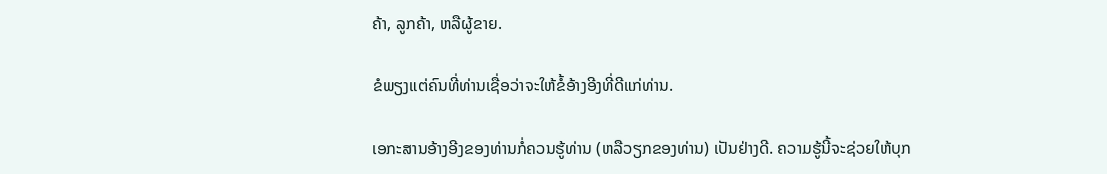ຄ້າ, ລູກຄ້າ, ຫລືຜູ້ຂາຍ.

ຂໍພຽງແຕ່ຄົນທີ່ທ່ານເຊື່ອວ່າຈະໃຫ້ຂໍ້ອ້າງອີງທີ່ດີແກ່ທ່ານ.

ເອກະສານອ້າງອີງຂອງທ່ານກໍ່ຄວນຮູ້ທ່ານ (ຫລືວຽກຂອງທ່ານ) ເປັນຢ່າງດີ. ຄວາມຮູ້ນີ້ຈະຊ່ວຍໃຫ້ບຸກ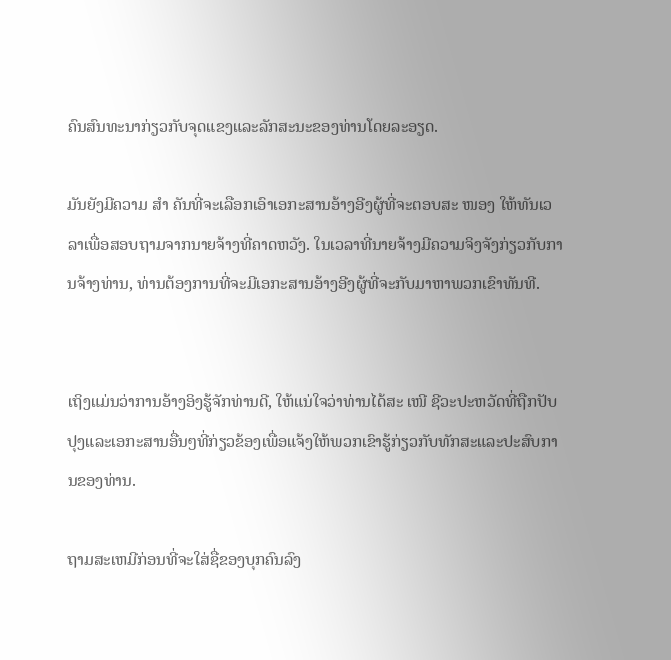ຄົນສົນທະນາກ່ຽວກັບຈຸດແຂງແລະລັກສະນະຂອງທ່ານໂດຍລະອຽດ.

ມັນຍັງມີຄວາມ ສຳ ຄັນທີ່ຈະເລືອກເອົາເອກະສານອ້າງອີງຜູ້ທີ່ຈະຕອບສະ ໜອງ ໃຫ້ທັນເວລາເພື່ອສອບຖາມຈາກນາຍຈ້າງທີ່ຄາດຫວັງ. ໃນເວລາທີ່ນາຍຈ້າງມີຄວາມຈິງຈັງກ່ຽວກັບການຈ້າງທ່ານ, ທ່ານຕ້ອງການທີ່ຈະມີເອກະສານອ້າງອີງຜູ້ທີ່ຈະກັບມາຫາພວກເຂົາທັນທີ.


ເຖິງແມ່ນວ່າການອ້າງອິງຮູ້ຈັກທ່ານດີ, ໃຫ້ແນ່ໃຈວ່າທ່ານໄດ້ສະ ເໜີ ຊີວະປະຫວັດທີ່ຖືກປັບປຸງແລະເອກະສານອື່ນໆທີ່ກ່ຽວຂ້ອງເພື່ອແຈ້ງໃຫ້ພວກເຂົາຮູ້ກ່ຽວກັບທັກສະແລະປະສົບການຂອງທ່ານ.

ຖາມສະເຫມີກ່ອນທີ່ຈະໃສ່ຊື່ຂອງບຸກຄົນລົງ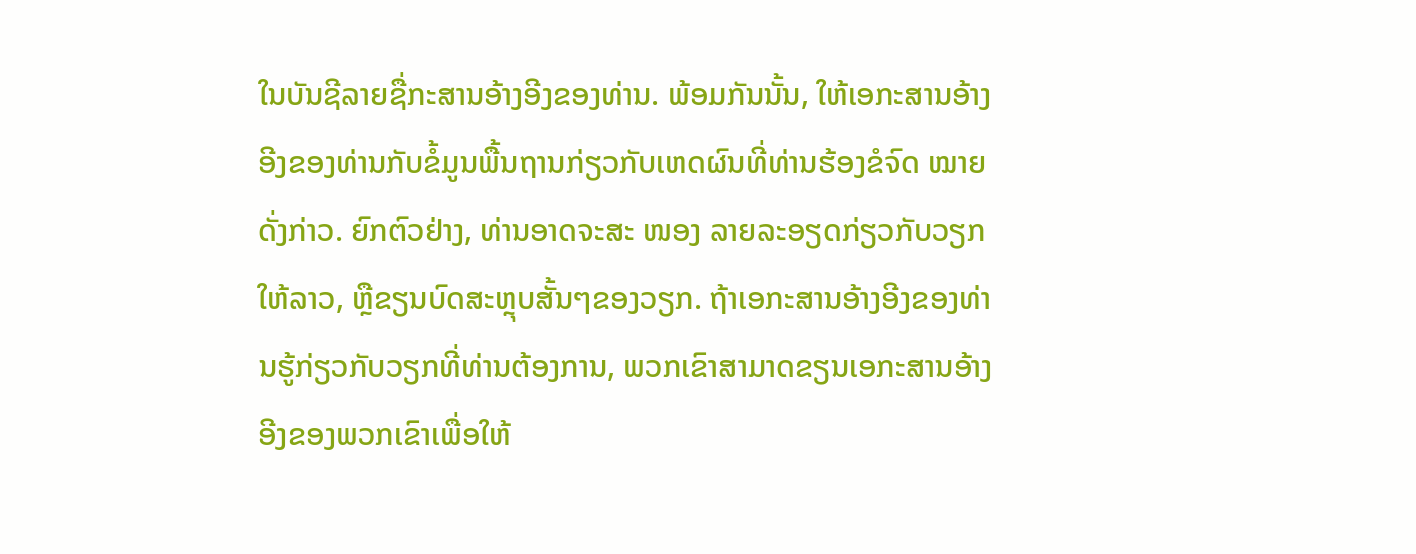ໃນບັນຊີລາຍຊື່ກະສານອ້າງອີງຂອງທ່ານ. ພ້ອມກັນນັ້ນ, ໃຫ້ເອກະສານອ້າງອີງຂອງທ່ານກັບຂໍ້ມູນພື້ນຖານກ່ຽວກັບເຫດຜົນທີ່ທ່ານຮ້ອງຂໍຈົດ ໝາຍ ດັ່ງກ່າວ. ຍົກຕົວຢ່າງ, ທ່ານອາດຈະສະ ໜອງ ລາຍລະອຽດກ່ຽວກັບວຽກໃຫ້ລາວ, ຫຼືຂຽນບົດສະຫຼຸບສັ້ນໆຂອງວຽກ. ຖ້າເອກະສານອ້າງອີງຂອງທ່ານຮູ້ກ່ຽວກັບວຽກທີ່ທ່ານຕ້ອງການ, ພວກເຂົາສາມາດຂຽນເອກະສານອ້າງອີງຂອງພວກເຂົາເພື່ອໃຫ້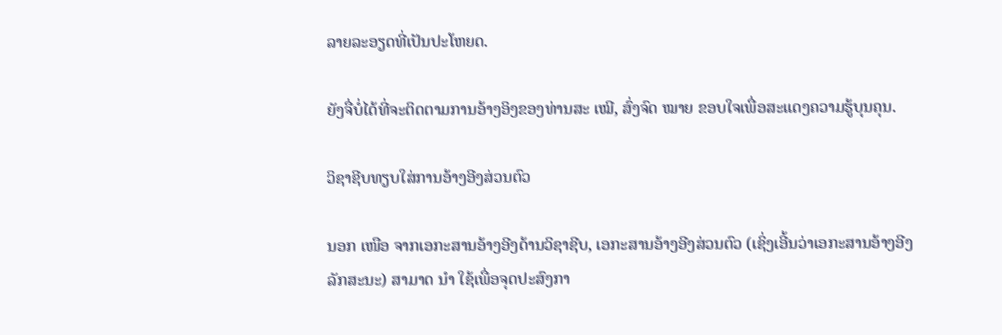ລາຍລະອຽດທີ່ເປັນປະໂຫຍດ.

ຍັງຈື່ບໍ່ໄດ້ທີ່ຈະຕິດຕາມການອ້າງອິງຂອງທ່ານສະ ເໝີ, ສົ່ງຈົດ ໝາຍ ຂອບໃຈເພື່ອສະແດງຄວາມຮູ້ບຸນຄຸນ.

ວິຊາຊີບທຽບໃສ່ການອ້າງອີງສ່ວນຕົວ

ນອກ ເໜືອ ຈາກເອກະສານອ້າງອີງດ້ານວິຊາຊີບ, ເອກະສານອ້າງອີງສ່ວນຕົວ (ເຊິ່ງເອີ້ນວ່າເອກະສານອ້າງອີງລັກສະນະ) ສາມາດ ນຳ ໃຊ້ເພື່ອຈຸດປະສົງກາ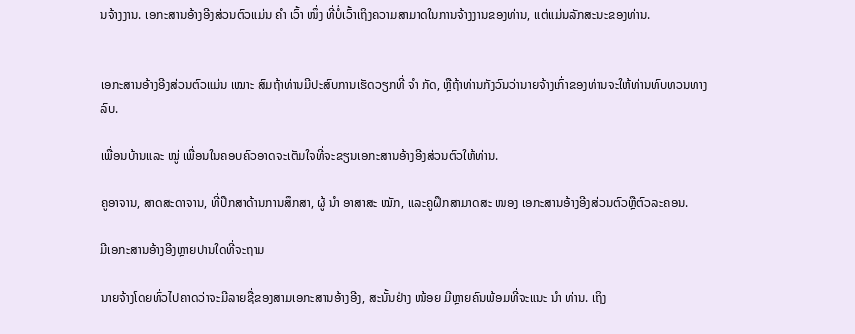ນຈ້າງງານ. ເອກະສານອ້າງອີງສ່ວນຕົວແມ່ນ ຄຳ ເວົ້າ ໜຶ່ງ ທີ່ບໍ່ເວົ້າເຖິງຄວາມສາມາດໃນການຈ້າງງານຂອງທ່ານ, ແຕ່ແມ່ນລັກສະນະຂອງທ່ານ.


ເອກະສານອ້າງອີງສ່ວນຕົວແມ່ນ ເໝາະ ສົມຖ້າທ່ານມີປະສົບການເຮັດວຽກທີ່ ຈຳ ກັດ, ຫຼືຖ້າທ່ານກັງວົນວ່ານາຍຈ້າງເກົ່າຂອງທ່ານຈະໃຫ້ທ່ານທົບທວນທາງລົບ.

ເພື່ອນບ້ານແລະ ໝູ່ ເພື່ອນໃນຄອບຄົວອາດຈະເຕັມໃຈທີ່ຈະຂຽນເອກະສານອ້າງອີງສ່ວນຕົວໃຫ້ທ່ານ.

ຄູອາຈານ, ສາດສະດາຈານ, ທີ່ປຶກສາດ້ານການສຶກສາ, ຜູ້ ນຳ ອາສາສະ ໝັກ, ແລະຄູຝຶກສາມາດສະ ໜອງ ເອກະສານອ້າງອີງສ່ວນຕົວຫຼືຕົວລະຄອນ.

ມີເອກະສານອ້າງອີງຫຼາຍປານໃດທີ່ຈະຖາມ

ນາຍຈ້າງໂດຍທົ່ວໄປຄາດວ່າຈະມີລາຍຊື່ຂອງສາມເອກະສານອ້າງອີງ, ສະນັ້ນຢ່າງ ໜ້ອຍ ມີຫຼາຍຄົນພ້ອມທີ່ຈະແນະ ນຳ ທ່ານ. ເຖິງ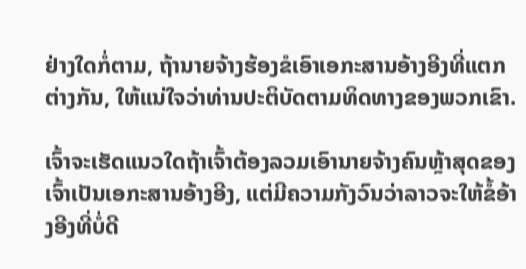ຢ່າງໃດກໍ່ຕາມ, ຖ້ານາຍຈ້າງຮ້ອງຂໍເອົາເອກະສານອ້າງອີງທີ່ແຕກຕ່າງກັນ, ໃຫ້ແນ່ໃຈວ່າທ່ານປະຕິບັດຕາມທິດທາງຂອງພວກເຂົາ.

ເຈົ້າຈະເຮັດແນວໃດຖ້າເຈົ້າຕ້ອງລວມເອົານາຍຈ້າງຄົນຫຼ້າສຸດຂອງເຈົ້າເປັນເອກະສານອ້າງອີງ, ແຕ່ມີຄວາມກັງວົນວ່າລາວຈະໃຫ້ຂໍ້ອ້າງອີງທີ່ບໍ່ດີ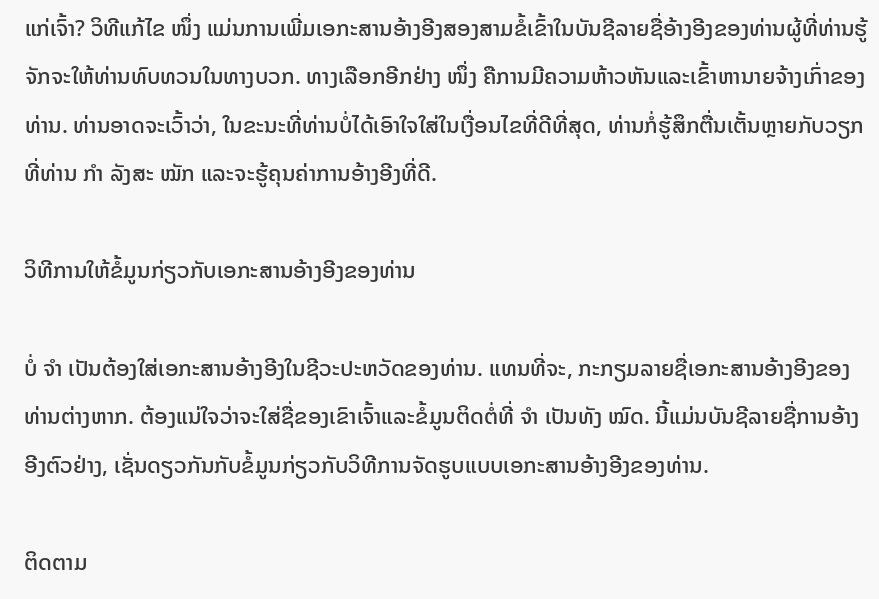ແກ່ເຈົ້າ? ວິທີແກ້ໄຂ ໜຶ່ງ ແມ່ນການເພີ່ມເອກະສານອ້າງອີງສອງສາມຂໍ້ເຂົ້າໃນບັນຊີລາຍຊື່ອ້າງອີງຂອງທ່ານຜູ້ທີ່ທ່ານຮູ້ຈັກຈະໃຫ້ທ່ານທົບທວນໃນທາງບວກ. ທາງເລືອກອີກຢ່າງ ໜຶ່ງ ຄືການມີຄວາມຫ້າວຫັນແລະເຂົ້າຫານາຍຈ້າງເກົ່າຂອງທ່ານ. ທ່ານອາດຈະເວົ້າວ່າ, ໃນຂະນະທີ່ທ່ານບໍ່ໄດ້ເອົາໃຈໃສ່ໃນເງື່ອນໄຂທີ່ດີທີ່ສຸດ, ທ່ານກໍ່ຮູ້ສຶກຕື່ນເຕັ້ນຫຼາຍກັບວຽກທີ່ທ່ານ ກຳ ລັງສະ ໝັກ ແລະຈະຮູ້ຄຸນຄ່າການອ້າງອີງທີ່ດີ.

ວິທີການໃຫ້ຂໍ້ມູນກ່ຽວກັບເອກະສານອ້າງອີງຂອງທ່ານ

ບໍ່ ຈຳ ເປັນຕ້ອງໃສ່ເອກະສານອ້າງອີງໃນຊີວະປະຫວັດຂອງທ່ານ. ແທນທີ່ຈະ, ກະກຽມລາຍຊື່ເອກະສານອ້າງອີງຂອງທ່ານຕ່າງຫາກ. ຕ້ອງແນ່ໃຈວ່າຈະໃສ່ຊື່ຂອງເຂົາເຈົ້າແລະຂໍ້ມູນຕິດຕໍ່ທີ່ ຈຳ ເປັນທັງ ໝົດ. ນີ້ແມ່ນບັນຊີລາຍຊື່ການອ້າງອີງຕົວຢ່າງ, ເຊັ່ນດຽວກັນກັບຂໍ້ມູນກ່ຽວກັບວິທີການຈັດຮູບແບບເອກະສານອ້າງອີງຂອງທ່ານ.

ຕິດຕາມ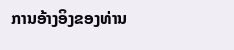ການອ້າງອິງຂອງທ່ານ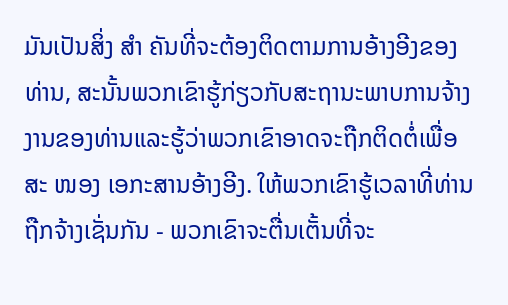ມັນເປັນສິ່ງ ສຳ ຄັນທີ່ຈະຕ້ອງຕິດຕາມການອ້າງອີງຂອງທ່ານ, ສະນັ້ນພວກເຂົາຮູ້ກ່ຽວກັບສະຖານະພາບການຈ້າງງານຂອງທ່ານແລະຮູ້ວ່າພວກເຂົາອາດຈະຖືກຕິດຕໍ່ເພື່ອສະ ໜອງ ເອກະສານອ້າງອີງ. ໃຫ້ພວກເຂົາຮູ້ເວລາທີ່ທ່ານຖືກຈ້າງເຊັ່ນກັນ - ພວກເຂົາຈະຕື່ນເຕັ້ນທີ່ຈະ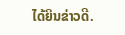ໄດ້ຍິນຂ່າວດີ.